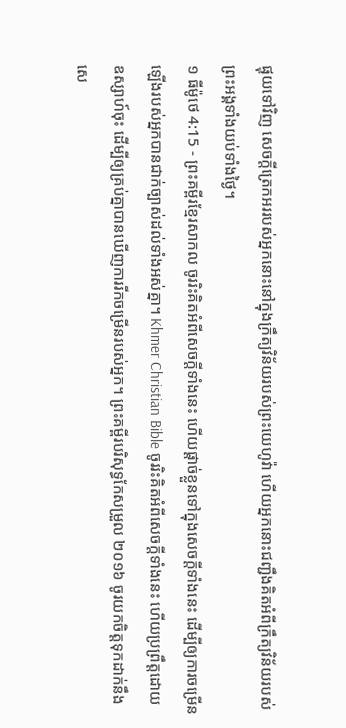ផ្ទុយទៅវិញ សេចក្ដីត្រេកអររបស់អ្នកនោះនៅក្នុងក្រឹត្យវិន័យរបស់ព្រះយេហូវ៉ា ហើយអ្នកនោះជញ្ជឹងគិតអំពីក្រឹត្យវិន័យរបស់ព្រះអង្គទាំងយប់ទាំងថ្ងៃ។
១ ធីម៉ូថេ 4:15 - ព្រះគម្ពីរខ្មែរសាកល ចូររិះគិតអំពីសេចក្ដីទាំងនេះ ហើយផ្ដាច់ខ្លួនទៅក្នុងសេចក្ដីទាំងនេះ ដើម្បីឲ្យការចម្រើនឡើងរបស់អ្នកបានជាក់ច្បាស់ដល់ទាំងអស់គ្នា។ Khmer Christian Bible ចូររិះគិតអំពីសេចក្ដីទាំងនេះ ហើយប្រព្រឹត្ដដោយឧស្សាហ៍ចុះ ដើម្បីឲ្យគ្រប់គ្នាបានឃើញការរីកចម្រើនរបស់អ្នក។ ព្រះគម្ពីរបរិសុទ្ធកែសម្រួល ២០១៦ ចូរយកចិត្តទុកដាក់នឹងសេ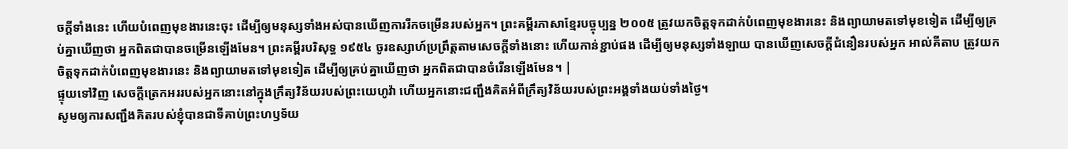ចក្ដីទាំងនេះ ហើយបំពេញមុខងារនេះចុះ ដើម្បីឲ្យមនុស្សទាំងអស់បានឃើញការរីកចម្រើនរបស់អ្នក។ ព្រះគម្ពីរភាសាខ្មែរបច្ចុប្បន្ន ២០០៥ ត្រូវយកចិត្តទុកដាក់បំពេញមុខងារនេះ និងព្យាយាមតទៅមុខទៀត ដើម្បីឲ្យគ្រប់គ្នាឃើញថា អ្នកពិតជាបានចម្រើនឡើងមែន។ ព្រះគម្ពីរបរិសុទ្ធ ១៩៥៤ ចូរឧស្សាហ៍ប្រព្រឹត្តតាមសេចក្ដីទាំងនោះ ហើយកាន់ខ្ជាប់ផង ដើម្បីឲ្យមនុស្សទាំងឡាយ បានឃើញសេចក្ដីជំនឿនរបស់អ្នក អាល់គីតាប ត្រូវយកចិត្ដទុកដាក់បំពេញមុខងារនេះ និងព្យាយាមតទៅមុខទៀត ដើម្បីឲ្យគ្រប់គ្នាឃើញថា អ្នកពិតជាបានចំរើនឡើងមែន។ |
ផ្ទុយទៅវិញ សេចក្ដីត្រេកអររបស់អ្នកនោះនៅក្នុងក្រឹត្យវិន័យរបស់ព្រះយេហូវ៉ា ហើយអ្នកនោះជញ្ជឹងគិតអំពីក្រឹត្យវិន័យរបស់ព្រះអង្គទាំងយប់ទាំងថ្ងៃ។
សូមឲ្យការសញ្ជឹងគិតរបស់ខ្ញុំបានជាទីគាប់ព្រះហឫទ័យ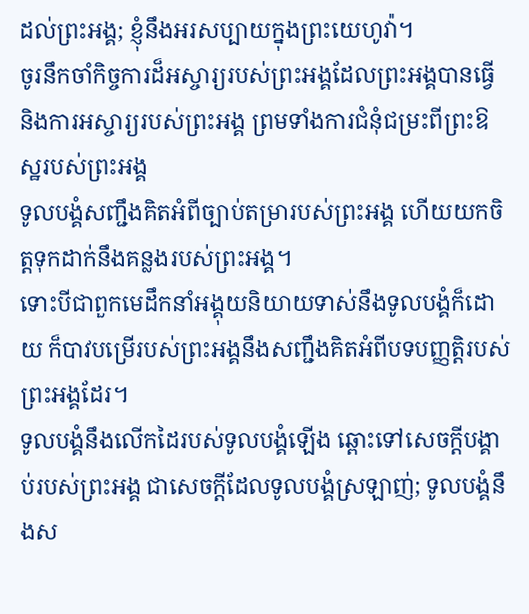ដល់ព្រះអង្គ; ខ្ញុំនឹងអរសប្បាយក្នុងព្រះយេហូវ៉ា។
ចូរនឹកចាំកិច្ចការដ៏អស្ចារ្យរបស់ព្រះអង្គដែលព្រះអង្គបានធ្វើ និងការអស្ចារ្យរបស់ព្រះអង្គ ព្រមទាំងការជំនុំជម្រះពីព្រះឱស្ឋរបស់ព្រះអង្គ
ទូលបង្គំសញ្ជឹងគិតអំពីច្បាប់តម្រារបស់ព្រះអង្គ ហើយយកចិត្តទុកដាក់នឹងគន្លងរបស់ព្រះអង្គ។
ទោះបីជាពួកមេដឹកនាំអង្គុយនិយាយទាស់នឹងទូលបង្គំក៏ដោយ ក៏បាវបម្រើរបស់ព្រះអង្គនឹងសញ្ជឹងគិតអំពីបទបញ្ញត្តិរបស់ព្រះអង្គដែរ។
ទូលបង្គំនឹងលើកដៃរបស់ទូលបង្គំឡើង ឆ្ពោះទៅសេចក្ដីបង្គាប់របស់ព្រះអង្គ ជាសេចក្ដីដែលទូលបង្គំស្រឡាញ់; ទូលបង្គំនឹងស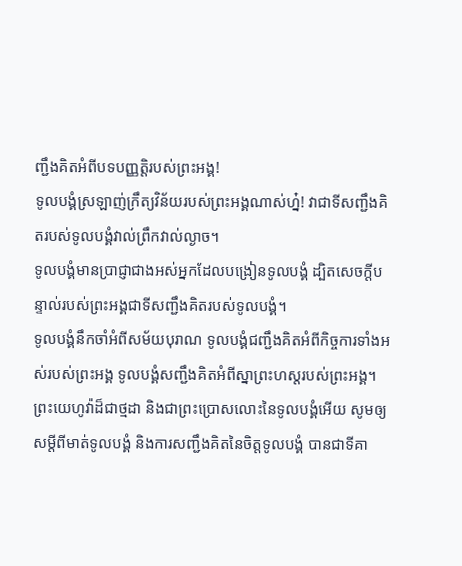ញ្ជឹងគិតអំពីបទបញ្ញត្តិរបស់ព្រះអង្គ!
ទូលបង្គំស្រឡាញ់ក្រឹត្យវិន័យរបស់ព្រះអង្គណាស់ហ្ន៎! វាជាទីសញ្ជឹងគិតរបស់ទូលបង្គំវាល់ព្រឹកវាល់ល្ងាច។
ទូលបង្គំមានប្រាជ្ញាជាងអស់អ្នកដែលបង្រៀនទូលបង្គំ ដ្បិតសេចក្ដីបន្ទាល់របស់ព្រះអង្គជាទីសញ្ជឹងគិតរបស់ទូលបង្គំ។
ទូលបង្គំនឹកចាំអំពីសម័យបុរាណ ទូលបង្គំជញ្ជឹងគិតអំពីកិច្ចការទាំងអស់របស់ព្រះអង្គ ទូលបង្គំសញ្ជឹងគិតអំពីស្នាព្រះហស្តរបស់ព្រះអង្គ។
ព្រះយេហូវ៉ាដ៏ជាថ្មដា និងជាព្រះប្រោសលោះនៃទូលបង្គំអើយ សូមឲ្យសម្ដីពីមាត់ទូលបង្គំ និងការសញ្ជឹងគិតនៃចិត្តទូលបង្គំ បានជាទីគា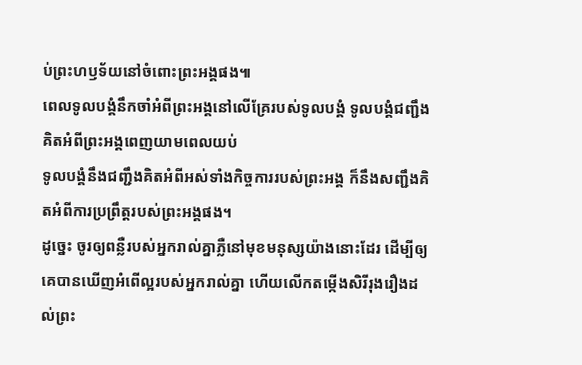ប់ព្រះហឫទ័យនៅចំពោះព្រះអង្គផង៕
ពេលទូលបង្គំនឹកចាំអំពីព្រះអង្គនៅលើគ្រែរបស់ទូលបង្គំ ទូលបង្គំជញ្ជឹងគិតអំពីព្រះអង្គពេញយាមពេលយប់
ទូលបង្គំនឹងជញ្ជឹងគិតអំពីអស់ទាំងកិច្ចការរបស់ព្រះអង្គ ក៏នឹងសញ្ជឹងគិតអំពីការប្រព្រឹត្តរបស់ព្រះអង្គផង។
ដូច្នេះ ចូរឲ្យពន្លឺរបស់អ្នករាល់គ្នាភ្លឺនៅមុខមនុស្សយ៉ាងនោះដែរ ដើម្បីឲ្យគេបានឃើញអំពើល្អរបស់អ្នករាល់គ្នា ហើយលើកតម្កើងសិរីរុងរឿងដល់ព្រះ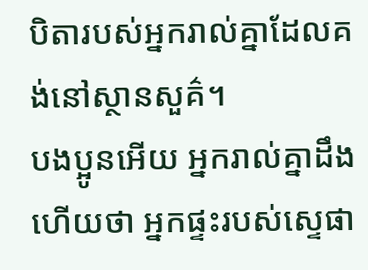បិតារបស់អ្នករាល់គ្នាដែលគង់នៅស្ថានសួគ៌។
បងប្អូនអើយ អ្នករាល់គ្នាដឹងហើយថា អ្នកផ្ទះរបស់ស្ទេផា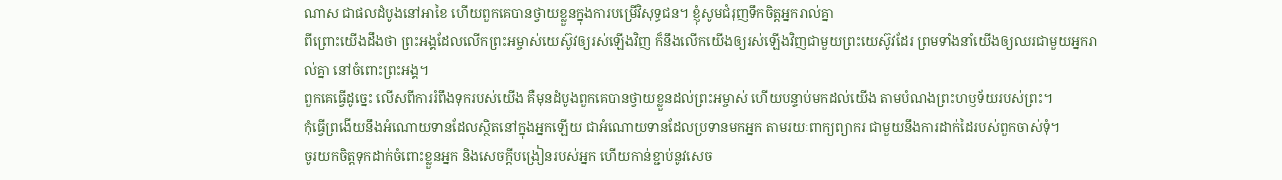ណាស ជាផលដំបូងនៅអាខៃ ហើយពួកគេបានថ្វាយខ្លួនក្នុងការបម្រើវិសុទ្ធជន។ ខ្ញុំសូមជំរុញទឹកចិត្តអ្នករាល់គ្នា
ពីព្រោះយើងដឹងថា ព្រះអង្គដែលលើកព្រះអម្ចាស់យេស៊ូវឲ្យរស់ឡើងវិញ ក៏នឹងលើកយើងឲ្យរស់ឡើងវិញជាមួយព្រះយេស៊ូវដែរ ព្រមទាំងនាំយើងឲ្យឈរជាមួយអ្នករាល់គ្នា នៅចំពោះព្រះអង្គ។
ពួកគេធ្វើដូច្នេះ លើសពីការរំពឹងទុករបស់យើង គឺមុនដំបូងពួកគេបានថ្វាយខ្លួនដល់ព្រះអម្ចាស់ ហើយបន្ទាប់មកដល់យើង តាមបំណងព្រះហឫទ័យរបស់ព្រះ។
កុំធ្វើព្រងើយនឹងអំណោយទានដែលស្ថិតនៅក្នុងអ្នកឡើយ ជាអំណោយទានដែលប្រទានមកអ្នក តាមរយៈពាក្យព្យាករ ជាមួយនឹងការដាក់ដៃរបស់ពួកចាស់ទុំ។
ចូរយកចិត្តទុកដាក់ចំពោះខ្លួនអ្នក និងសេចក្ដីបង្រៀនរបស់អ្នក ហើយកាន់ខ្ជាប់នូវសេច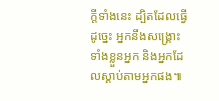ក្ដីទាំងនេះ ដ្បិតដែលធ្វើដូច្នេះ អ្នកនឹងសង្គ្រោះទាំងខ្លួនអ្នក និងអ្នកដែលស្ដាប់តាមអ្នកផង៕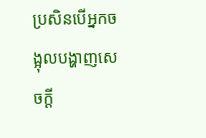ប្រសិនបើអ្នកចង្អុលបង្ហាញសេចក្ដី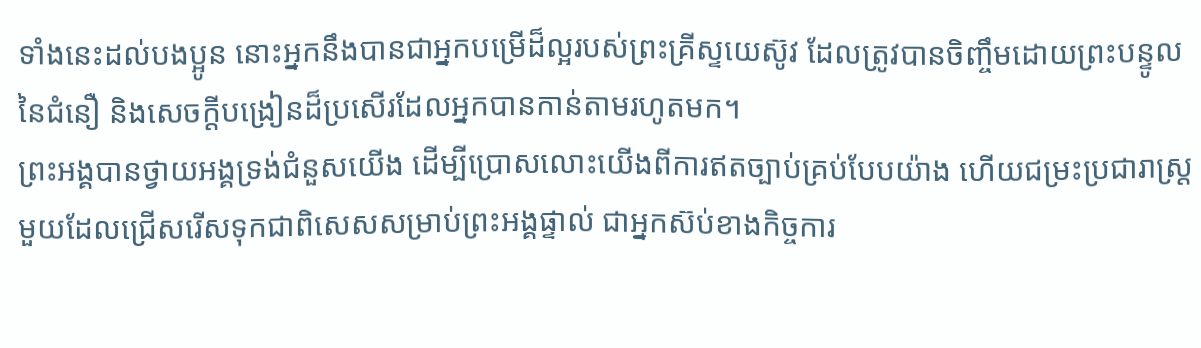ទាំងនេះដល់បងប្អូន នោះអ្នកនឹងបានជាអ្នកបម្រើដ៏ល្អរបស់ព្រះគ្រីស្ទយេស៊ូវ ដែលត្រូវបានចិញ្ចឹមដោយព្រះបន្ទូលនៃជំនឿ និងសេចក្ដីបង្រៀនដ៏ប្រសើរដែលអ្នកបានកាន់តាមរហូតមក។
ព្រះអង្គបានថ្វាយអង្គទ្រង់ជំនួសយើង ដើម្បីប្រោសលោះយើងពីការឥតច្បាប់គ្រប់បែបយ៉ាង ហើយជម្រះប្រជារាស្ត្រមួយដែលជ្រើសរើសទុកជាពិសេសសម្រាប់ព្រះអង្គផ្ទាល់ ជាអ្នកស៊ប់ខាងកិច្ចការ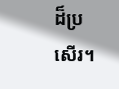ដ៏ប្រសើរ។